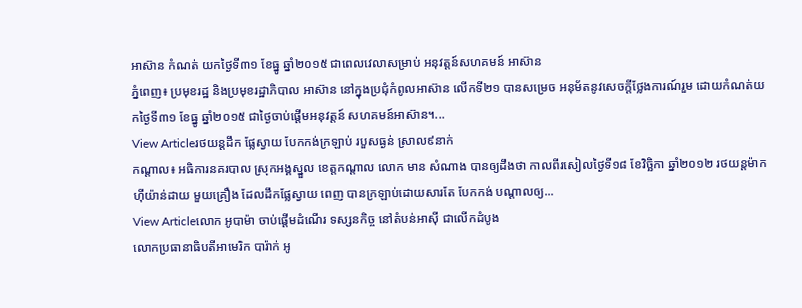អាស៊ាន កំណត់ យកថ្ងៃទី៣១ ខែធ្នូ ឆ្នាំ២០១៥ ជាពេលវេលាសម្រាប់ អនុវត្តន៍សហគមន៍ អាស៊ាន
ភ្នំពេញ៖ ប្រមុខរដ្ឋ និងប្រមុខរដ្ឋាភិបាល អាស៊ាន នៅក្នុងប្រជុំកំពូលអាស៊ាន លើកទី២១ បានសម្រេច អនុម័តនូវសេចក្តីថ្លែងការណ៍រួម ដោយកំណត់យកថ្ងៃទី៣១ ខែធ្នូ ឆ្នាំ២០១៥ ជាថ្ងៃចាប់ផ្តើមអនុវត្តន៍ សហគមន៍អាស៊ាន។...
View Articleរថយន្តដឹក ផ្លែស្វាយ បែកកង់ក្រឡាប់ របួសធ្ងន់ ស្រាល៩នាក់
កណ្តាល៖ អធិការនគរបាល ស្រុកអង្គស្នួល ខេត្តកណ្តាល លោក មាន សំណាង បានឲ្យដឹងថា កាលពីរសៀលថ្ងៃទី១៨ ខែវិច្ឆិកា ឆ្នាំ២០១២ រថយន្តម៉ាក ហ៊ីយ៉ាន់ដាយ មួយគ្រឿង ដែលដឹកផ្លែស្វាយ ពេញ បានក្រឡាប់ដោយសារតែ បែកកង់ បណ្តាលឲ្យ...
View Articleលោក អូបាម៉ា ចាប់ផ្តើមដំណើរ ទស្សនកិច្ច នៅតំបន់អាស៊ី ជាលើកដំបូង
លោកប្រធានាធិបតីអាមេរិក បារ៉ាក់ អូ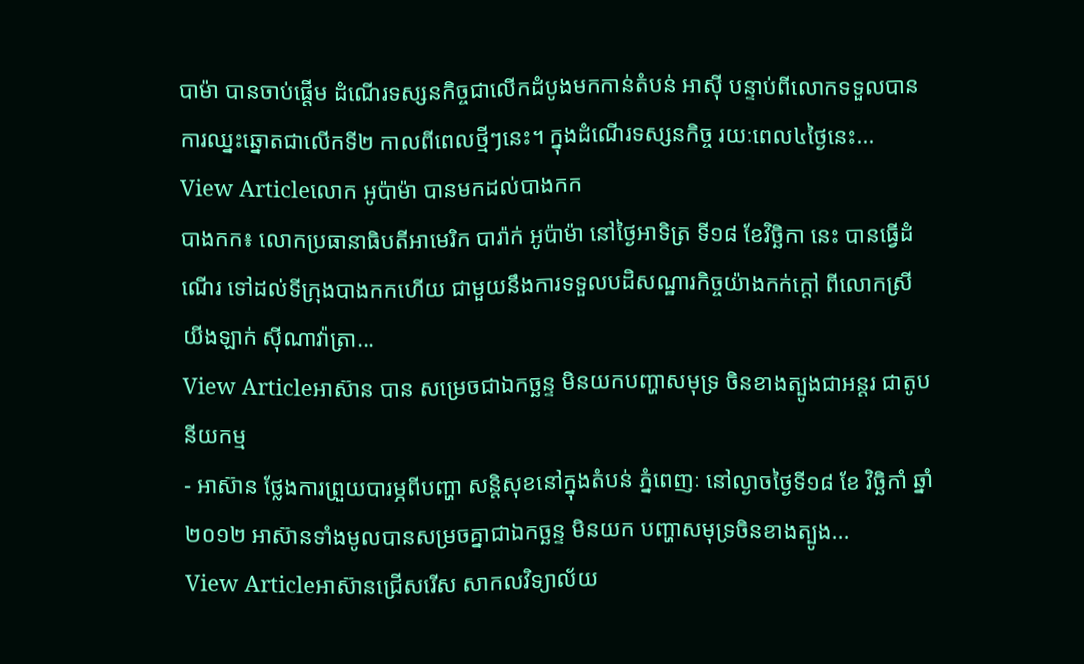បាម៉ា បានចាប់ផ្តើម ដំណើរទស្សនកិច្ចជាលើកដំបូងមកកាន់តំបន់ អាស៊ី បន្ទាប់ពីលោកទទួលបានការឈ្នះឆ្នោតជាលើកទី២ កាលពីពេលថ្មីៗនេះ។ ក្នុងដំណើរទស្សនកិច្ច រយៈពេល៤ថ្ងៃនេះ...
View Articleលោក អូប៉ាម៉ា បានមកដល់បាងកក
បាងកក៖ លោកប្រធានាធិបតីអាមេរិក បារ៉ាក់ អូប៉ាម៉ា នៅថ្ងៃអាទិត្រ ទី១៨ ខែវិច្ឆិកា នេះ បានធ្វើដំណើរ ទៅដល់ទីក្រុងបាងកកហើយ ជាមួយនឹងការទទួលបដិសណ្ឋារកិច្ចយ៉ាងកក់ក្តៅ ពីលោកស្រី យីងឡាក់ ស៊ីណាវ៉ាត្រា...
View Articleអាស៊ាន បាន សម្រេចជាឯកច្ឆន្ទ មិនយកបញ្ហាសមុទ្រ ចិនខាងត្បូងជាអន្តរ ជាតូបនីយកម្ម
- អាស៊ាន ថ្លែងការព្រួយបារម្ភពីបញ្ហា សន្តិសុខនៅក្នុងតំបន់ ភ្នំពេញៈ នៅល្ងាចថ្ងៃទី១៨ ខែ វិច្ឆិកាំ ឆ្នាំ២០១២ អាស៊ានទាំងមូលបានសម្រចគ្នាជាឯកច្ឆន្ទ មិនយក បញ្ហាសមុទ្រចិនខាងត្បូង...
View Articleអាស៊ានជ្រើសរើស សាកលវិទ្យាល័យ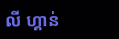លី ហ្គាន់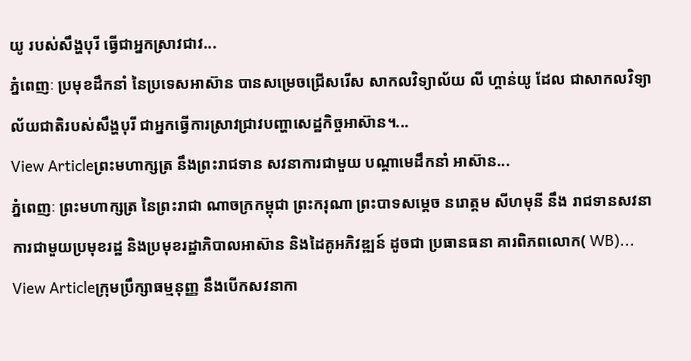យូ របស់សឹង្ហបុរី ធ្វើជាអ្នកស្រាវជាវ...
ភ្នំពេញៈ ប្រមុខដឹកនាំ នៃប្រទេសអាស៊ាន បានសម្រេចជ្រើសរើស សាកលវិទ្យាល័យ លី ហ្គាន់យូ ដែល ជាសាកលវិទ្យាល័យជាតិរបស់សឹង្ហបុរី ជាអ្នកធ្វើការស្រាវជ្រាវបញ្ហាសេដ្ឋកិច្ចអាស៊ាន។...
View Articleព្រះមហាក្សត្រ នឹងព្រះរាជទាន សវនាការជាមួយ បណ្តាមេដឹកនាំ អាស៊ាន...
ភ្នំពេញៈ ព្រះមហាក្សត្រ នៃព្រះរាជា ណាចក្រកម្ពុជា ព្រះករុណា ព្រះបាទសម្តេច នរោត្តម សីហមុនី នឹង រាជទានសវនាការជាមួយប្រមុខរដ្ឋ និងប្រមុខរដ្ឋាភិបាលអាស៊ាន និងដៃគូអភិវឌ្ឍន៍ ដូចជា ប្រធានធនា គារពិភពលោក( WB)...
View Articleក្រុមប្រឹក្សាធម្មនុញ្ញ នឹងបើកសវនាកា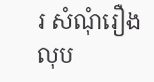រ សំណុំរឿង លុប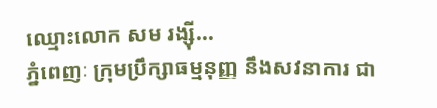ឈ្មោះលោក សម រង្ស៊ី...
ភ្នំពេញៈ ក្រុមប្រឹក្សាធម្មនុញ្ញ នឹងសវនាការ ជា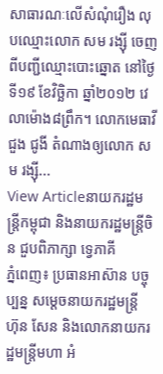សាធារណៈលើសំណុំរឿង លុបឈ្មោះលោក សម រង្ស៊ី ចេញពីបញ្ជីឈ្មោះបោះឆ្នោត នៅថ្ងៃទី១៩ ខែវិច្ឆិកា ឆ្នាំ២០១២ វេលាម៉ោង៨ព្រឹក។ លោកមេធាវី ជួង ជូងី តំណាងឲ្យលោក សម រង្ស៊ី...
View Articleនាយករដ្ឋមន្រ្តីកម្ពុជា និងនាយករដ្ឋមន្រ្តីចិន ជួបពិភាក្សា ទ្វេភាគី
ភ្នំពេញ៖ ប្រធានអាស៊ាន បច្ចុប្បន្ន សម្តេចនាយករដ្ឋមន្រ្តី ហ៊ុន សែន និងលោកនាយករដ្ឋមន្រ្តីមហា អំ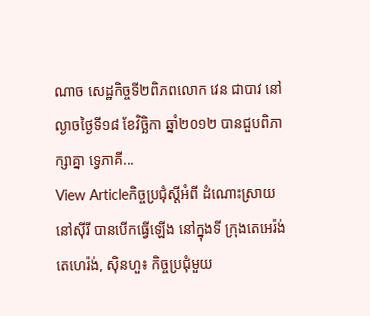ណាច សេដ្ឋកិច្ចទី២ពិភពលោក វេន ជាបាវ នៅល្ងាចថ្ងៃទី១៨ ខែវិច្ឆិកា ឆ្នាំ២០១២ បានជួបពិភាក្សាគ្នា ទ្វេភាគី...
View Articleកិច្ចប្រជុំស្តីអំពី ដំណោះស្រាយ នៅស៊ីរី បានបើកធ្វើឡើង នៅក្នុងទី ក្រុងតេអេរ៉ង់
តេហេរ៉ង់, ស៊ិនហួ៖ កិច្ចប្រជុំមួយ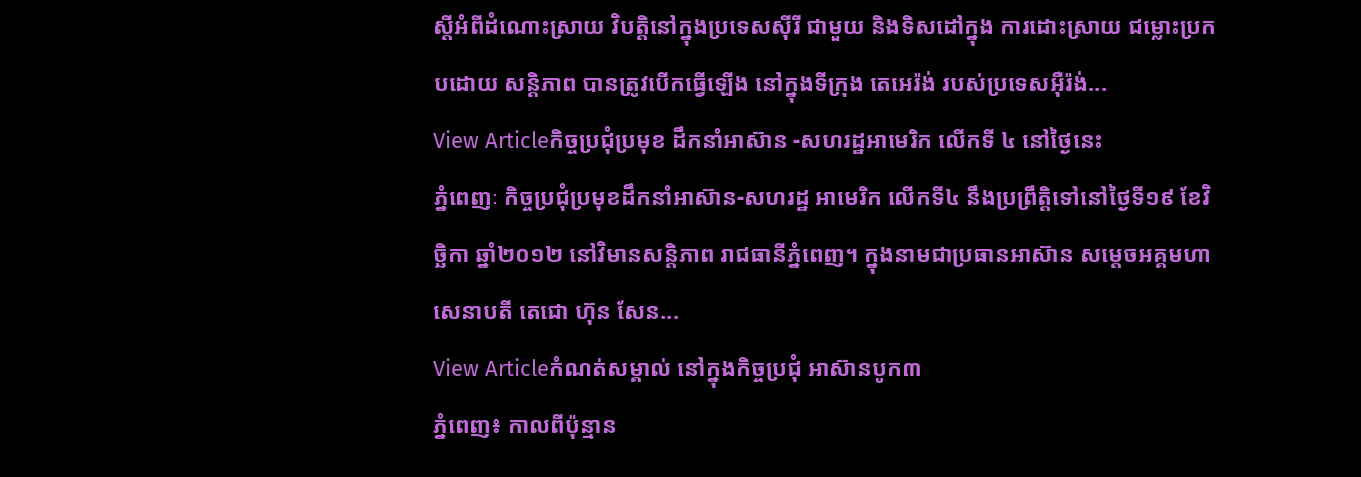ស្តីអំពីដំណោះស្រាយ វិបត្តិនៅក្នុងប្រទេសស៊ីរី ជាមួយ និងទិសដៅក្នុង ការដោះស្រាយ ជម្លោះប្រកបដោយ សន្តិភាព បានត្រូវបើកធ្វើឡើង នៅក្នុងទីក្រុង តេអេរ៉ង់ របស់ប្រទេសអ៊ឺរ៉ង់...
View Articleកិច្ចប្រជុំប្រមុខ ដឹកនាំអាស៊ាន -សហរដ្ឋអាមេរិក លើកទី ៤ នៅថ្ងៃនេះ
ភ្នំពេញៈ កិច្ចប្រជុំប្រមុខដឹកនាំអាស៊ាន-សហរដ្ឋ អាមេរិក លើកទី៤ នឹងប្រព្រឹត្ដិទៅនៅថ្ងៃទី១៩ ខែវិច្ឆិកា ឆ្នាំ២០១២ នៅវិមានសន្ដិភាព រាជធានីភ្នំពេញ។ ក្នុងនាមជាប្រធានអាស៊ាន សម្ដេចអគ្គមហាសេនាបតី តេជោ ហ៊ុន សែន...
View Articleកំណត់សម្គាល់ នៅក្នុងកិច្ចប្រជុំ អាស៊ានបូក៣
ភ្នំពេញ៖ កាលពីប៉ុន្មាន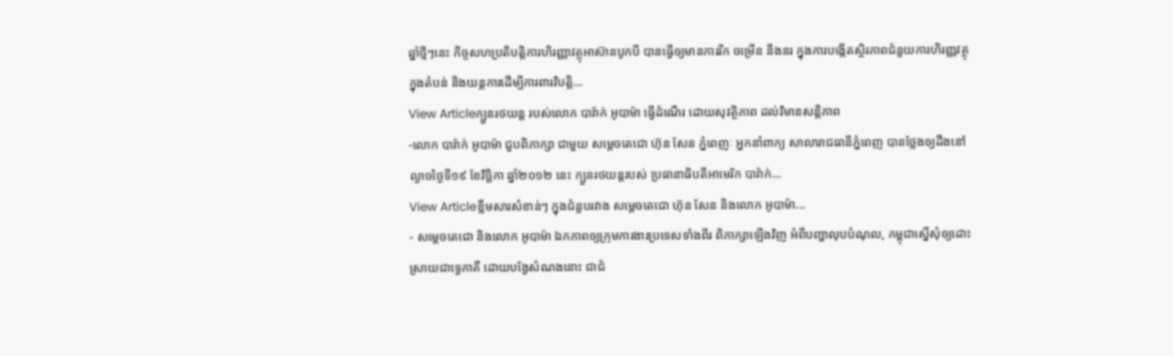ឆ្នាំថ្មីៗនេះ កិច្ចសហប្រតិបត្តិការហិរញ្ញាវត្ថុអាស៊ានបូកបី បានធ្វើឲ្យមានការរីក ចម្រើន នឹងនរ ក្នុងការបង្កើតស្ថិរភាពជំនួយការហិរញ្ញវត្ថុក្នុងតំបន់ និងយន្តការដើម្បីការពារវិបត្តិ...
View Articleក្បួនរថយន្ត របស់លោក បារ៉ាក់ អូបាម៉ា ធ្វើដំណើរ ដោយសុវត្ថិភាព ដល់វិមានសន្តិភាព
-លោក បារ៉ាក់ អូបាម៉ា ជួបពិភាក្សា ជាមួយ សម្តេចតេជោ ហ៊ុន សែន ភ្នំពេញៈ អ្នកនាំពាក្យ សាលារាជធានីភ្នំពេញ បានថ្លែងឲ្យដឹងនៅល្ងាចថ្ងៃទី១៩ ខែវិច្ឆិកា ឆ្នាំ២០១២ នេះ ក្បួនរថយន្តរបស់ ប្រធានាធិបតីអាមេរិក បារ៉ាក់...
View Articleខ្លឹមសារសំខាន់ៗ ក្នុងជំនួបរវាង សម្តេចតេជោ ហ៊ុន សែន និងលោក អូបាម៉ា...
- សម្តេចតេជោ និងលោក អូបាម៉ា ឯកភាពឲ្យក្រុមការងារប្រទេសទាំងពីរ ពិភាក្សាឡើងវិញ អំពីបញ្ហាលុបបំណុល, កម្ពុជាស្នើសុំឲ្យដោះស្រាយជាទ្វេភាគី ដោយបង្វែសំណងនោះ ជាជំ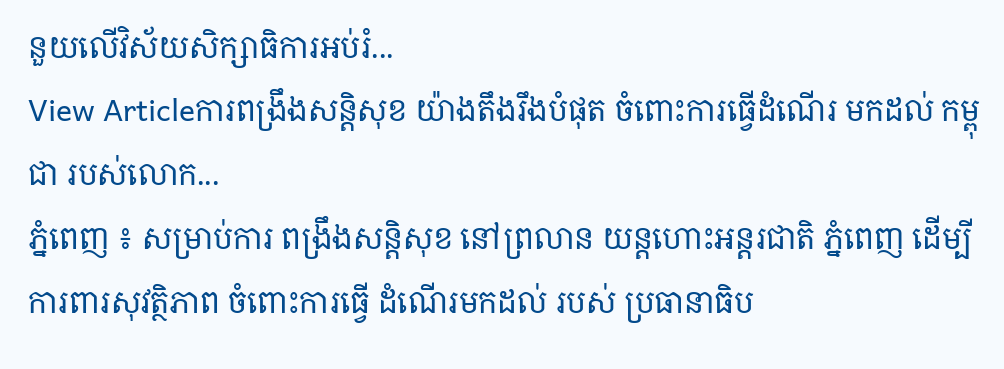នួយលើវិស័យសិក្សាធិការអប់រំ...
View Articleការពង្រឹងសន្ដិសុខ យ៉ាងតឹងរឹងបំផុត ចំពោះការធ្វើដំណើរ មកដល់ កម្ពុជា របស់លោក...
ភ្នំពេញ ៖ សម្រាប់ការ ពង្រឹងសន្ដិសុខ នៅព្រលាន យន្ដហោះអន្ដរជាតិ ភ្នំពេញ ដើម្បី ការពារសុវត្ថិភាព ចំពោះការធ្វើ ដំណើរមកដល់ របស់ ប្រធានាធិប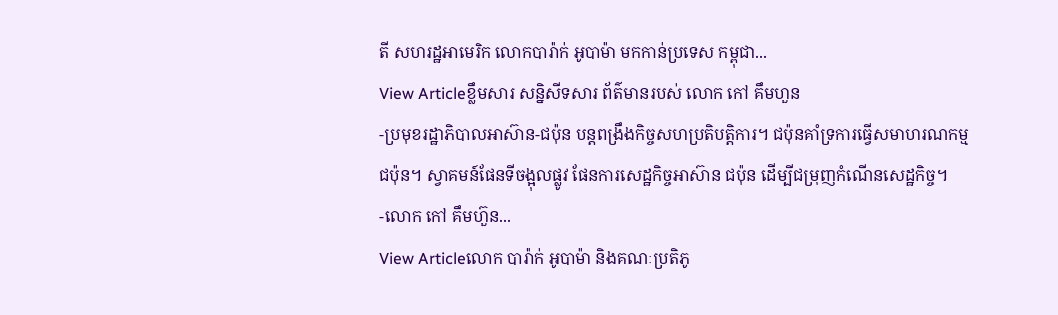តី សហរដ្ឋអាមេរិក លោកបារ៉ាក់ អូបាម៉ា មកកាន់ប្រទេស កម្ពុជា...
View Articleខ្លឹមសារ សន្និសីទសារ ព័ត៌មានរបស់ លោក កៅ គឹមហួន
-ប្រមុខរដ្ឋាភិបាលអាស៊ាន-ជប៉ុន បន្តពង្រឹងកិច្ចសហប្រតិបត្តិការ។ ជប៉ុនគាំទ្រការធ្វើសមាហរណកម្មជប៉ុន។ ស្វាគមន៍ផែនទីចង្អុលផ្លូវ ផែនការសេដ្ឋកិច្ចអាស៊ាន ជប៉ុន ដើម្បីជម្រុញកំណើនសេដ្ឋកិច្ច។ -លោក កៅ គឹមហ៊ួន...
View Articleលោក បារ៉ាក់ អូបាម៉ា និងគណៈប្រតិភូ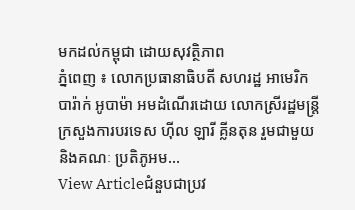មកដល់កម្ពុជា ដោយសុវត្ថិភាព
ភ្នំពេញ ៖ លោកប្រធានាធិបតី សហរដ្ឋ អាមេរិក បារ៉ាក់ អូបាម៉ា អមដំណើរដោយ លោកស្រីរដ្ឋមន្ដ្រីក្រសួងការបរទេស ហ៊ីល ឡារី គ្លីនតុន រួមជាមួយ និងគណៈ ប្រតិភូអម...
View Articleជំនួបជាប្រវ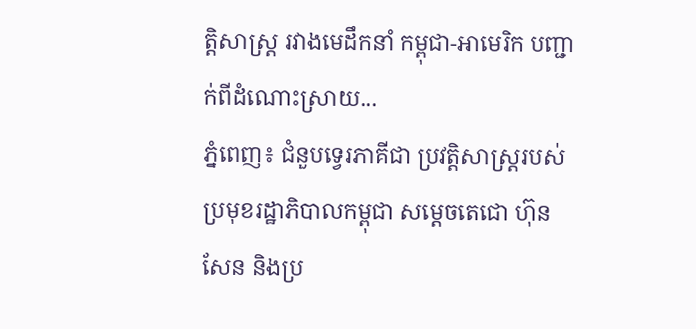ត្តិសាស្ត្រ រវាងមេដឹកនាំ កម្ពុជា-អាមេរិក បញ្ជាក់ពីដំណោះស្រាយ...
ភ្នំពេញ៖ ជំនួបទ្វេរភាគីជា ប្រវត្តិសាស្ត្ររបស់ ប្រមុខរដ្ឋាភិបាលកម្ពុជា សម្តេចតេជោ ហ៊ុន សែន និងប្រ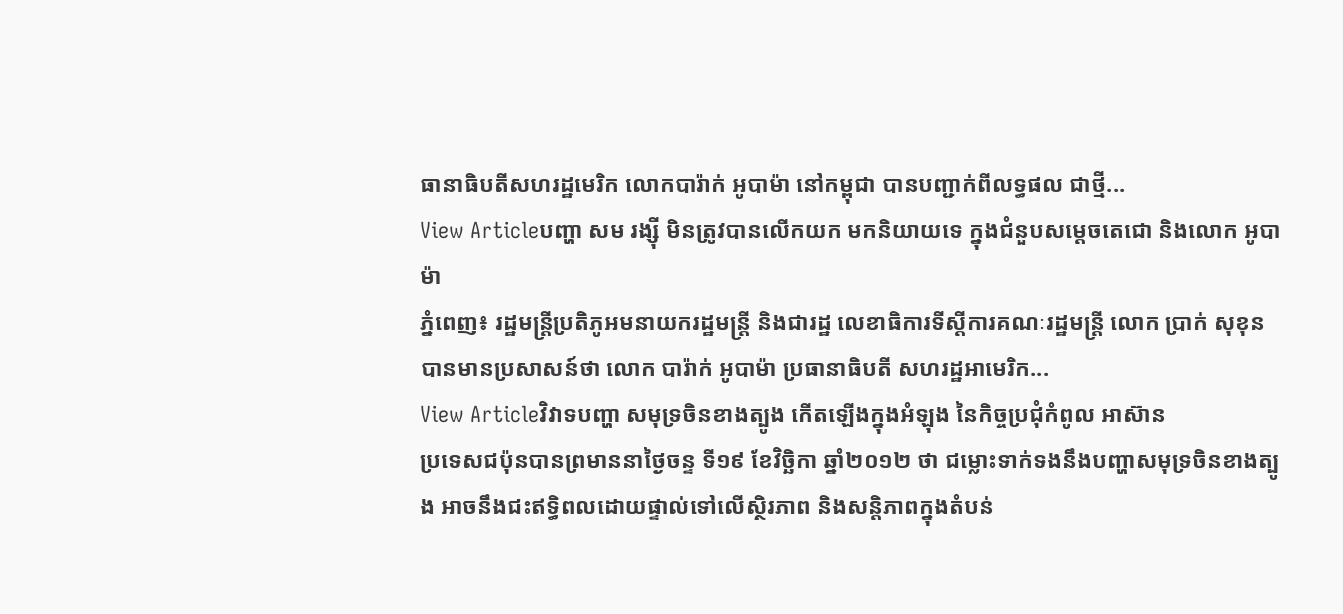ធានាធិបតីសហរដ្ឋមេរិក លោកបារ៉ាក់ អូបាម៉ា នៅកម្ពុជា បានបញ្ជាក់ពីលទ្ធផល ជាថ្មី...
View Articleបញ្ហា សម រង្ស៊ី មិនត្រូវបានលើកយក មកនិយាយទេ ក្នុងជំនួបសម្តេចតេជោ និងលោក អូបាម៉ា
ភ្នំពេញ៖ រដ្ឋមន្រ្តីប្រតិភូអមនាយករដ្ឋមន្រ្តី និងជារដ្ឋ លេខាធិការទីស្តីការគណៈរដ្ឋមន្រ្តី លោក ប្រាក់ សុខុន បានមានប្រសាសន៍ថា លោក បារ៉ាក់ អូបាម៉ា ប្រធានាធិបតី សហរដ្ឋអាមេរិក...
View Articleវិវាទបញ្ហា សមុទ្រចិនខាងត្បូង កើតឡើងក្នុងអំឡុង នៃកិច្ចប្រជុំកំពូល អាស៊ាន
ប្រទេសជប៉ុនបានព្រមាននាថ្ងៃចន្ទ ទី១៩ ខែវិច្ឆិកា ឆ្នាំ២០១២ ថា ជម្លោះទាក់ទងនឹងបញ្ហាសមុទ្រចិនខាងត្បូង អាចនឹងជះឥទ្ធិពលដោយផ្ទាល់ទៅលើស្ថិរភាព និងសន្តិភាពក្នុងតំបន់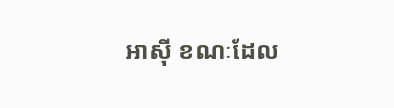អាស៊ី ខណៈដែល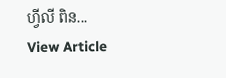ហ្វីលី ពិន...
View Article